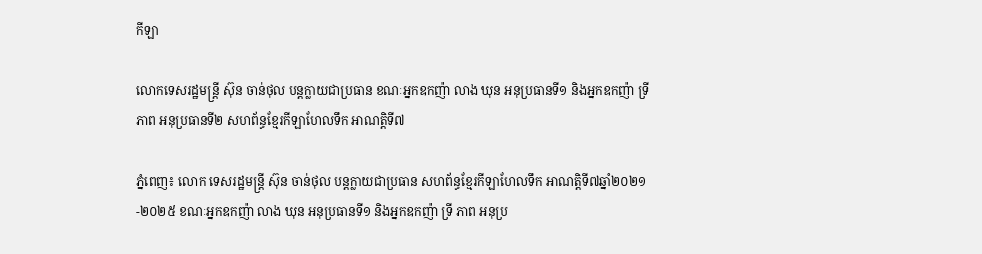កីឡា

លោកទេសរដ្ឋមន្ត្រី ស៊ុន ចាន់ថុល បន្តក្លាយជាប្រធាន ខណៈអ្នកឧកញ៉ា លាង ឃុន អនុប្រធានទី១ និងអ្នកឧកញ៉ា ទ្រី ភាព អនុប្រធានទី២ សហព័ន្ធខ្មែរកីឡាហែលទឹក អាណត្តិទី៧

ភ្នំពេញ៖ លោក ទេសរដ្ឋមន្ត្រី ស៊ុន ចាន់ថុល បន្តក្លាយជាប្រធាន សហព័ន្ធខ្មែរកីឡាហែលទឹក អាណត្តិទី៧ឆ្នាំ២០២១-២០២៥ ខណៈអ្នកឧកញ៉ា លាង ឃុន អនុប្រធានទី១ និងអ្នកឧកញ៉ា ទ្រី ភាព អនុប្រ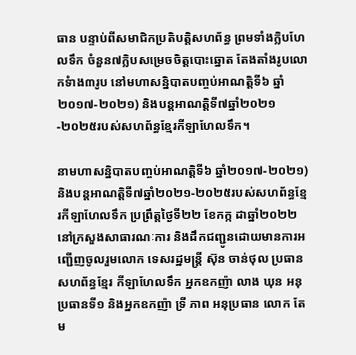ធាន បន្ទាប់ពីសមាជិកប្រតិបត្តិសហព័ន្ធ ព្រមទាំងក្លិបហែលទឹក ចំនួន៧ក្លិបសម្រេចចិត្តបោះឆ្នោត តែងតាំងរូបលោកទំាង៣រូប នៅមហាសន្និបាតបញ្ចប់អាណត្តិទី៦ ឆ្នាំ២០១៧-២០២១) និងបន្តអាណត្តិទី៧ឆ្នាំ២០២១-២០២៥របស់សហព័ន្ធខ្មែរកីឡាហែលទឹក។

នាមហាសន្និបាតបញ្ចប់អាណត្តិទី៦ ឆ្នាំ២០១៧-២០២១) និងបន្តអាណត្តិទី៧ឆ្នាំ២០២១-២០២៥របស់សហព័ន្ធខ្មែរកីឡាហែលទឹក ប្រព្រឹត្តថ្ងៃទី២២ ខែកក្ក ដាឆ្នាំ២០២២នៅក្រសួងសាធារណៈការ និងដឹកជញ្ជូនដោយមានការអញ្ជើញចូលរួមលោក ទេសរដ្ឋមន្ត្រី ស៊ុន ចាន់ថុល ប្រធានសហព័ន្ធខ្មែរ កីឡាហែលទឹក អ្នកឧកញ៉ា លាង ឃុន អនុប្រធានទី១ និងអ្នកឧកញ៉ា ទ្រី ភាព អនុប្រធាន លោក តែម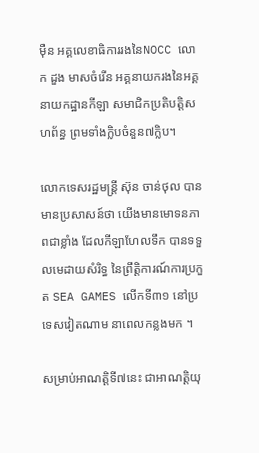ម៉ឺន អគ្គលេខាធិការរងនៃNOCC លោក ដួង មាសចំរើន អគ្គនាយករងនៃអគ្គនាយកដ្ឋានកីឡា សមាជិកប្រតិបត្តិសហព័ន្ធ ព្រមទាំងក្លិបចំនួន៧ក្លិប។

លោកទេសរដ្ឋមន្ត្រី ស៊ុន ចាន់ថុល បានមានប្រសាសន៍ថា យើងមានមោទនភាពជាខ្លាំង ដែលកីឡាហែលទឹក បានទទួលមេដាយសំរិទ្ធ នៃព្រឹត្តិការណ៍ការប្រកួត SEA GAMES លើកទី៣១ នៅប្រទេសវៀតណាម នាពេលកន្លងមក ។

សម្រាប់អាណត្តិទី៧នេះ ជាអាណត្តិយុ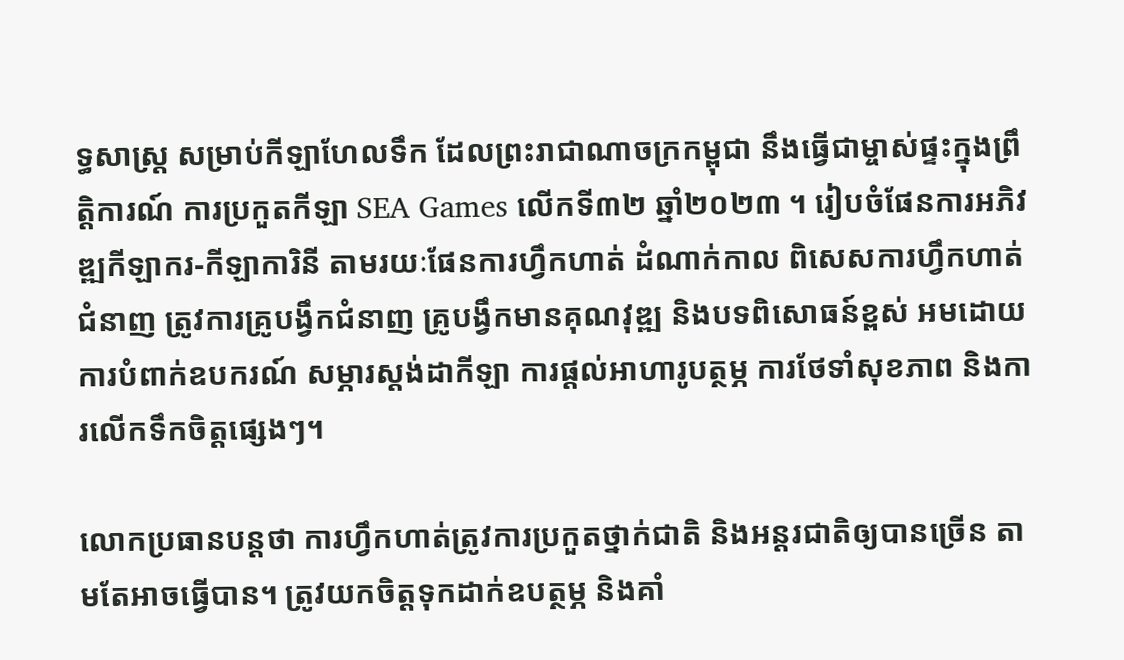ទ្ធសាស្រ្ត សម្រាប់កីឡាហែលទឹក ដែលព្រះរាជាណាចក្រកម្ពុជា នឹងធ្វើជាម្ចាស់ផ្ទះក្នុងព្រឹត្តិការណ៍ ការប្រកួតកីឡា SEA Games លើកទី៣២ ឆ្នាំ២០២៣ ។ រៀបចំផែនការអភិវឌ្ឍកីឡាករ-កីឡាការិនី តាមរយៈផែនការហ្វឹកហាត់ ដំណាក់កាល ពិសេសការហ្វឹកហាត់ជំនាញ ត្រូវការគ្រូបង្វឹកជំនាញ គ្រូបង្វឹកមានគុណវុឌ្ឍ និងបទពិសោធន៍ខ្ពស់ អមដោយការបំពាក់ឧបករណ៍ សម្ភារស្តង់ដាកីឡា ការផ្តល់អាហារូបត្ថម្ភ ការថែទាំសុខភាព និងការលើកទឹកចិត្តផ្សេងៗ។

លោកប្រធានបន្តថា ការហ្វឹកហាត់ត្រូវការប្រកួតថ្នាក់ជាតិ និងអន្តរជាតិឲ្យបានច្រើន តាមតែអាចធ្វើបាន។ ត្រូវយកចិត្តទុកដាក់ឧបត្ថម្ភ និងគាំ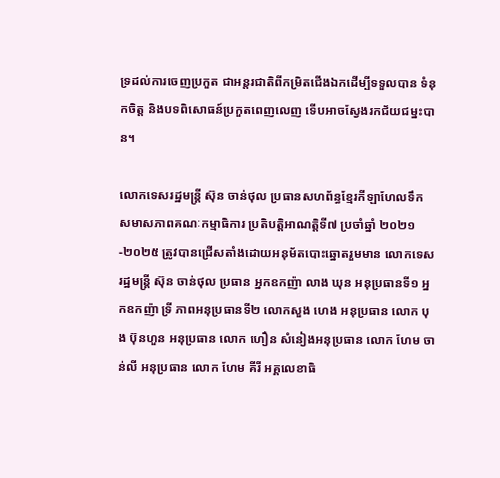ទ្រដល់ការចេញប្រកួត ជាអន្តរជាតិពីកម្រិតជើងឯកដើម្បីទទួលបាន ទំនុកចិត្ត និងបទពិសោធន៍ប្រកួតពេញលេញ ទើបអាចស្វែងរកជ័យជម្នះបាន។

លោកទេសរដ្ឋមន្ត្រី ស៊ុន ចាន់ថុល ប្រធានសហព័ន្ធខ្មែរកីឡាហែលទឹក សមាសភាពគណៈកម្មាធិការ ប្រតិបត្តិអាណត្តិទី៧ ប្រចាំឆ្នាំ ២០២១-២០២៥ ត្រូវបានជ្រើសតាំងដោយអនុម័តបោះឆ្នោតរួមមាន លោកទេសរដ្ឋមន្ត្រី ស៊ុន ចាន់ថុល ប្រធាន អ្នកឧកញ៉ា លាង ឃុន អនុប្រធានទី១ អ្នកឧកញ៉ា ទ្រី ភាពអនុប្រធានទី២ លោកសួង ហេង អនុប្រធាន លោក បុង ប៊ុនហួន អនុប្រធាន លោក ហឿន សំនៀងអនុប្រធាន លោក ហែម ចាន់លី អនុប្រធាន លោក ហែម គីរី អគ្គលេខាធិ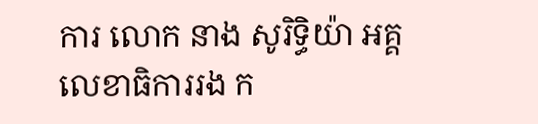ការ លោក នាង សូរិទ្ធិយ៉ា អគ្គលេខាធិការរង ក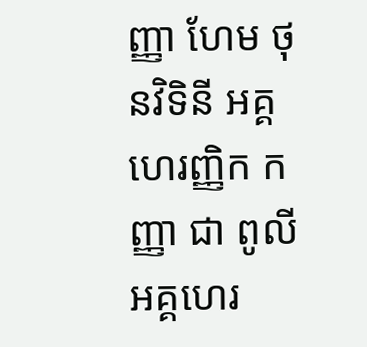ញ្ញា ហែម ថុនវិទិនី អគ្គហេរញ្ញិក កញ្ញា ជា ពូលី អគ្គហេរ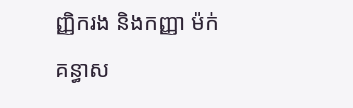ញ្ញិករង និងកញ្ញា ម៉ក់ គន្ធាស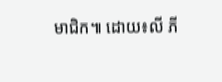មាជិក៕ ដោយ៖លី ភី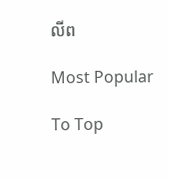លីព

Most Popular

To Top